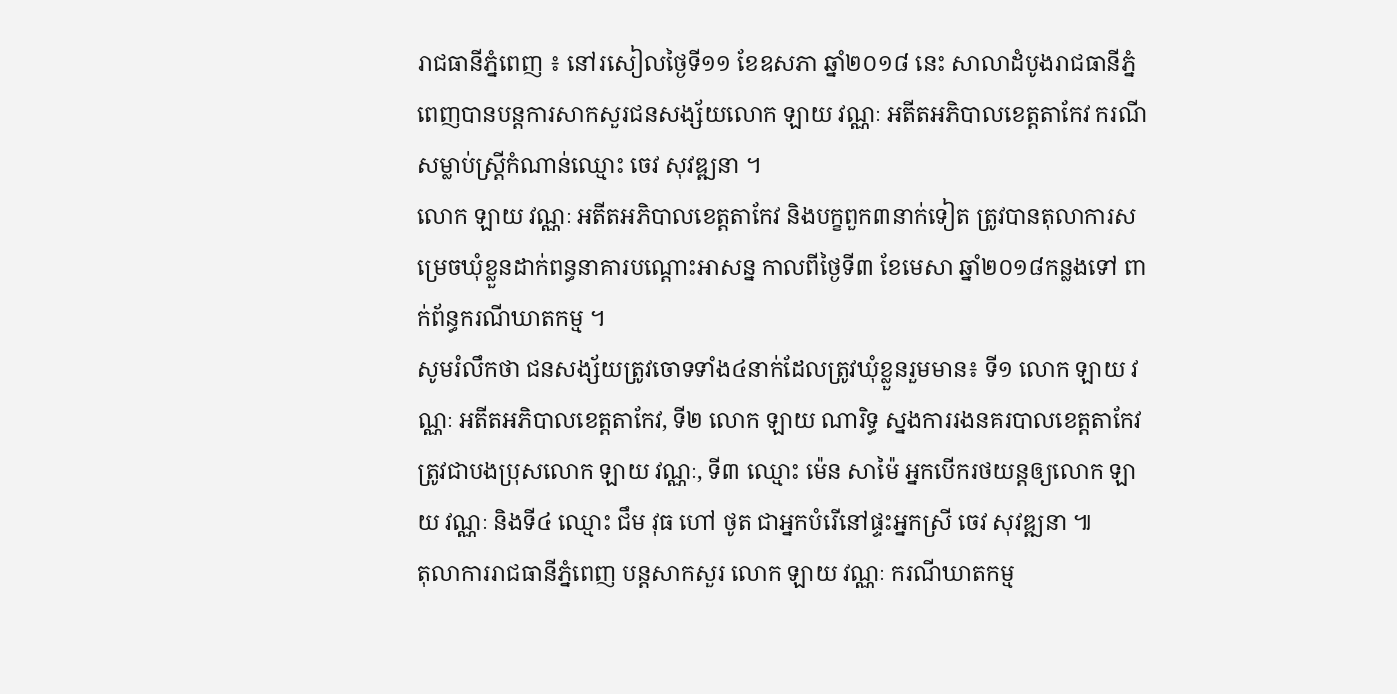រាជធានីភ្នំពេញ ៖ នៅរសៀលថ្ងៃទី១១ ខែឧសភា ឆ្នាំ២០១៨ នេះ សាលាដំបូងរាជធានីភ្នំពេញបានបន្តការសាកសួរជនសង្ស័យលោក ឡាយ វណ្ណៈ អតីតអភិបាលខេត្តតាកែវ ករណីសម្លាប់ស្ត្រីកំណាន់ឈ្មោះ ចេវ សុវឌ្ឍនា ។
លោក ឡាយ វណ្ណៈ អតីតអភិបាលខេត្តតាកែវ និងបក្ខពួក៣នាក់ទៀត ត្រូវបានតុលាការសម្រេចឃុំខ្លួនដាក់ពន្ធនាគារបណ្តោះអាសន្ន កាលពីថ្ងៃទី៣ ខែមេសា ឆ្នាំ២០១៨កន្លងទៅ ពាក់ព័ន្ធករណីឃាតកម្ម ។
សូមរំលឹកថា ជនសង្ស័យត្រូវចោទទាំង៤នាក់ដែលត្រូវឃុំខ្លួនរួមមាន៖ ទី១ លោក ឡាយ វណ្ណៈ អតីតអភិបាលខេត្តតាកែវ, ទី២ លោក ឡាយ ណារិទ្ធ ស្នងការរងនគរបាលខេត្តតាកែវ ត្រូវជាបងប្រុសលោក ឡាយ វណ្ណៈ, ទី៣ ឈ្មោះ ម៉េន សាម៉ៃ អ្នកបើករថយន្តឲ្យលោក ឡាយ វណ្ណៈ និងទី៤ ឈ្មោះ ជឹម វុធ ហៅ ថូត ជាអ្នកបំរើនៅផ្ទះអ្នកស្រី ចេវ សុវឌ្ឍនា ៕
តុលាការរាជធានីភ្នំពេញ បន្តសាកសួរ លោក ឡាយ វណ្ណៈ ករណីឃាតកម្ម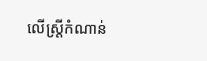លើស្ត្រីកំណាន់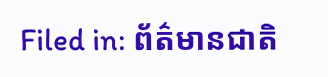Filed in: ព័ត៌មានជាតិ